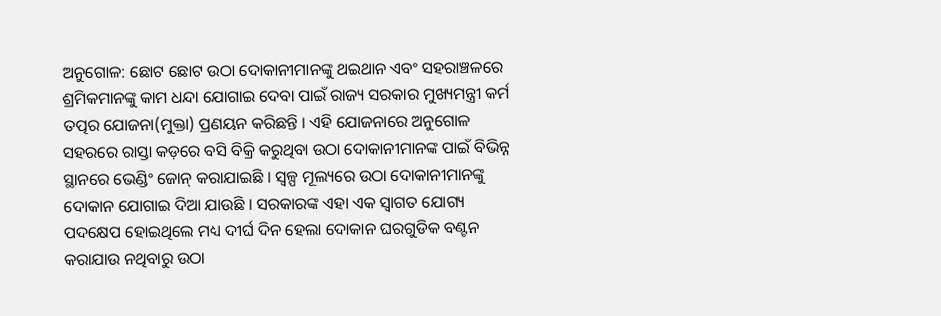ଅନୁଗୋଳ: ଛୋଟ ଛୋଟ ଉଠା ଦୋକାନୀମାନଙ୍କୁ ଥଇଥାନ ଏବଂ ସହରାଞ୍ଚଳରେ ଶ୍ରମିକମାନଙ୍କୁ କାମ ଧନ୍ଦା ଯୋଗାଇ ଦେବା ପାଇଁ ରାଜ୍ୟ ସରକାର ମୁଖ୍ୟମନ୍ତ୍ରୀ କର୍ମ ତତ୍ପର ଯୋଜନା(ମୁକ୍ତା) ପ୍ରଣୟନ କରିଛନ୍ତି । ଏହି ଯୋଜନାରେ ଅନୁଗୋଳ ସହରରେ ରାସ୍ତା କଡ଼ରେ ବସି ବିକ୍ରି କରୁଥିବା ଉଠା ଦୋକାନୀମାନଙ୍କ ପାଇଁ ବିଭିନ୍ନ ସ୍ଥାନରେ ଭେଣ୍ଡିଂ ଜୋନ୍ କରାଯାଇଛି । ସ୍ୱଳ୍ପ ମୂଲ୍ୟରେ ଉଠା ଦୋକାନୀମାନଙ୍କୁ ଦୋକାନ ଯୋଗାଇ ଦିଆ ଯାଉଛି । ସରକାରଙ୍କ ଏହା ଏକ ସ୍ୱାଗତ ଯୋଗ୍ୟ ପଦକ୍ଷେପ ହୋଇଥିଲେ ମଧ୍ୟ ଦୀର୍ଘ ଦିନ ହେଲା ଦୋକାନ ଘରଗୁଡିକ ବଣ୍ଟନ କରାଯାଉ ନଥିବାରୁ ଉଠା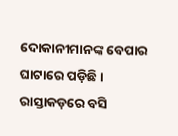ଦୋକାନୀମାନଙ୍କ ବେପାର ଘାଟାରେ ପଡ଼ିଛି ।
ରାସ୍ତାକଡ଼ରେ ବସି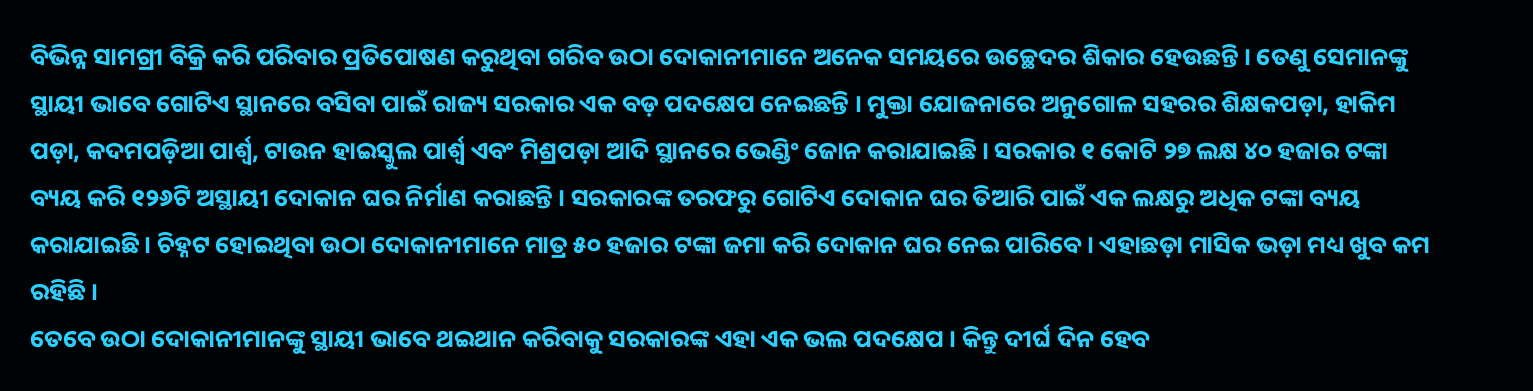ବିଭିନ୍ନ ସାମଗ୍ରୀ ବିକ୍ରି କରି ପରିବାର ପ୍ରତିପୋଷଣ କରୁଥିବା ଗରିବ ଉଠା ଦୋକାନୀମାନେ ଅନେକ ସମୟରେ ଉଚ୍ଛେଦର ଶିକାର ହେଉଛନ୍ତି । ତେଣୁ ସେମାନଙ୍କୁ ସ୍ଥାୟୀ ଭାବେ ଗୋଟିଏ ସ୍ଥାନରେ ବସିବା ପାଇଁ ରାଜ୍ୟ ସରକାର ଏକ ବଡ଼ ପଦକ୍ଷେପ ନେଇଛନ୍ତି । ମୁକ୍ତା ଯୋଜନାରେ ଅନୁଗୋଳ ସହରର ଶିକ୍ଷକପଡ଼ା, ହାକିମ ପଡ଼ା, କଦମପଡ଼ିଆ ପାର୍ଶ୍ଵ, ଟାଉନ ହାଇସ୍କୁଲ ପାର୍ଶ୍ଵ ଏବଂ ମିଶ୍ରପଡ଼ା ଆଦି ସ୍ଥାନରେ ଭେଣ୍ଡିଂ ଜୋନ କରାଯାଇଛି । ସରକାର ୧ କୋଟି ୨୭ ଲକ୍ଷ ୪୦ ହଜାର ଟଙ୍କା ବ୍ୟୟ କରି ୧୨୬ଟି ଅସ୍ଥାୟୀ ଦୋକାନ ଘର ନିର୍ମାଣ କରାଛନ୍ତି । ସରକାରଙ୍କ ତରଫରୁ ଗୋଟିଏ ଦୋକାନ ଘର ତିଆରି ପାଇଁ ଏକ ଲକ୍ଷରୁ ଅଧିକ ଟଙ୍କା ବ୍ୟୟ କରାଯାଇଛି । ଚିହ୍ନଟ ହୋଇଥିବା ଉଠା ଦୋକାନୀମାନେ ମାତ୍ର ୫୦ ହଜାର ଟଙ୍କା ଜମା କରି ଦୋକାନ ଘର ନେଇ ପାରିବେ । ଏହାଛଡ଼ା ମାସିକ ଭଡ଼ା ମଧ୍ୟ ଖୁବ କମ ରହିଛି ।
ତେବେ ଉଠା ଦୋକାନୀମାନଙ୍କୁ ସ୍ଥାୟୀ ଭାବେ ଥଇଥାନ କରିବାକୁ ସରକାରଙ୍କ ଏହା ଏକ ଭଲ ପଦକ୍ଷେପ । କିନ୍ତୁ ଦୀର୍ଘ ଦିନ ହେବ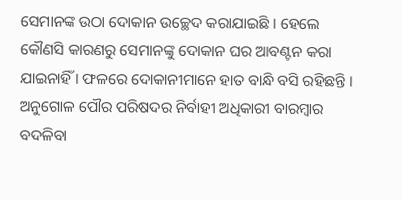ସେମାନଙ୍କ ଉଠା ଦୋକାନ ଉଚ୍ଛେଦ କରାଯାଇଛି । ହେଲେ କୌଣସି କାରଣରୁ ସେମାନଙ୍କୁ ଦୋକାନ ଘର ଆବଣ୍ଟନ କରା ଯାଇନାହିଁ । ଫଳରେ ଦୋକାନୀମାନେ ହାତ ବାନ୍ଧି ବସି ରହିଛନ୍ତି । ଅନୁଗୋଳ ପୌର ପରିଷଦର ନିର୍ବାହୀ ଅଧିକାରୀ ବାରମ୍ବାର ବଦଳିବା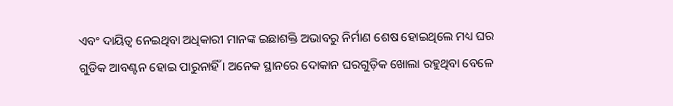ଏବଂ ଦାୟିତ୍ୱ ନେଇଥିବା ଅଧିକାରୀ ମାନଙ୍କ ଇଛାଶକ୍ତି ଅଭାବରୁ ନିର୍ମାଣ ଶେଷ ହୋଇଥିଲେ ମଧ୍ୟ ଘର ଗୁଡିକ ଆବଣ୍ଟନ ହୋଇ ପାରୁନାହିଁ । ଅନେକ ସ୍ଥାନରେ ଦୋକାନ ଘରଗୁଡ଼ିକ ଖୋଲା ରହୁଥିବା ବେଳେ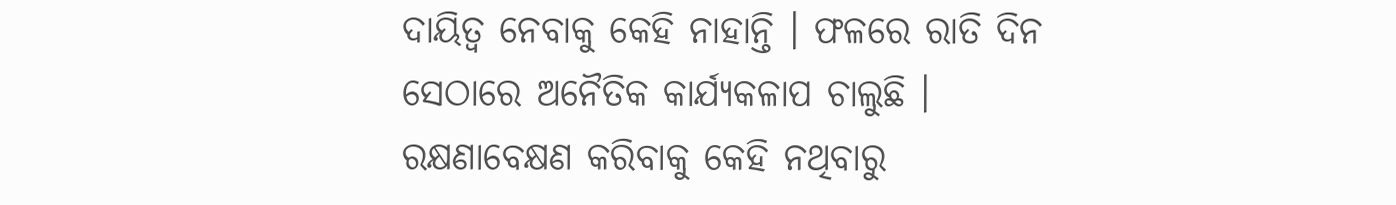ଦାୟିତ୍ୱ ନେବାକୁ କେହି ନାହାନ୍ତି । ଫଳରେ ରାତି ଦିନ ସେଠାରେ ଅନୈତିକ କାର୍ଯ୍ୟକଳାପ ଚାଲୁଛି । ରକ୍ଷଣାବେକ୍ଷଣ କରିବାକୁ କେହି ନଥିବାରୁ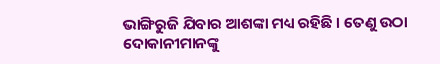ଭାଙ୍ଗିରୁଜି ଯିବାର ଆଶଙ୍କା ମଧ୍ୟ ରହିଛି । ତେଣୁ ଉଠା ଦୋକାନୀମାନଙ୍କୁ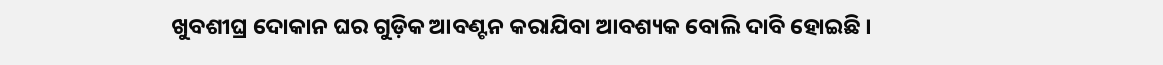ଖୁବଶୀଘ୍ର ଦୋକାନ ଘର ଗୁଡ଼ିକ ଆବଣ୍ଟନ କରାଯିବା ଆବଶ୍ୟକ ବୋଲି ଦାବି ହୋଇଛି ।